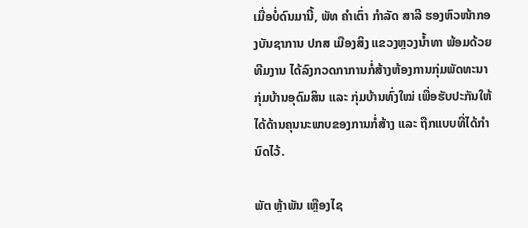ເມື່ອບໍ່ດົນມານີ້, ພັທ ຄຳເຕົ່າ ກຳລັດ ສາລີ ຮອງຫົວໜ້າກອງບັນຊາການ ປກສ ເມືອງສິງ ແຂວງຫຼວງນ້ຳທາ ພ້ອມດ້ວຍທີມງານ ໄດ້ລົງກວດກາການກໍ່ສ້າງຫ້ອງການກຸ່ມພັດທະນາກຸ່ມບ້ານອຸດົມສິນ ແລະ ກຸ່ມບ້ານທົ່ງໃໝ່ ເພື່ອຮັບປະກັນໃຫ້ໄດ້ດ້ານຄຸນນະພາບຂອງການກໍ່ສ້າງ ແລະ ຖືກແບບທີ່ໄດ້ກຳນົດໄວ້.

ພັຕ ຫຼ້າພັນ ເຫຼືອງໄຊ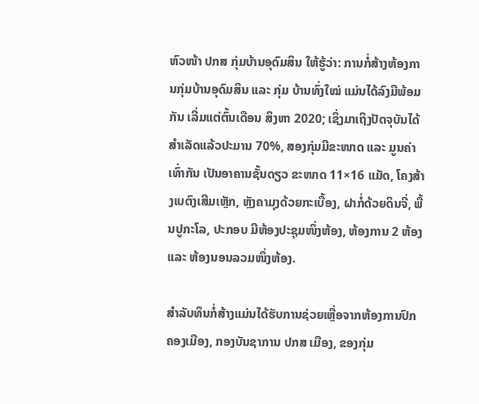ຫົວໜ້າ ປກສ ກຸ່ມບ້ານອຸດົມສິນ ໃຫ້ຮູ້ວ່າ: ການກໍ່ສ້າງຫ້ອງການກຸ່ມບ້ານອຸດົມສິນ ແລະ ກຸ່ມ ບ້ານທົ່ງໃໝ່ ແມ່ນໄດ້ລົງມືພ້ອມກັນ ເລີ່ມແຕ່ຕົ້ນເດືອນ ສິງຫາ 2020; ເຊິ່ງມາເຖິງປັດຈຸບັນໄດ້ສຳເລັດແລ້ວປະມານ 70%, ສອງກຸ່ມມີຂະໜາດ ແລະ ມູນຄ່າເທົ່າກັນ ເປັນອາຄານຊັ້ນດຽວ ຂະໜາດ 11×16 ແມັດ, ໂຄງສ້າງເບຕົງເສີມເຫຼັກ, ຫຼັງຄາມຸງດ້ວຍກະເບື້ອງ, ຝາກໍ່ດ້ວຍດິນຈີ່, ພື້ນປູກະໂລ, ປະກອບ ມີຫ້ອງປະຊຸມໜຶ່ງຫ້ອງ, ຫ້ອງການ 2 ຫ້ອງ ແລະ ຫ້ອງນອນລວມໜຶ່ງຫ້ອງ.

ສຳລັບທຶນກໍ່ສ້າງແມ່ນໄດ້ຮັບການຊ່ວຍເຫຼື່ອຈາກຫ້ອງການປົກຄອງເມືອງ, ກອງບັນຊາການ ປກສ ເມືອງ, ຂອງກຸ່ມ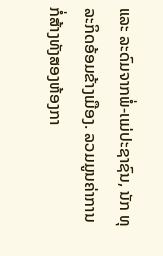ແລະ ລະດົມຈາກພໍ່-ເເມ່ປະຊາຊົນ, ນັກ ທຸລະກິດອ້ອມຂ້າງເມືອງ. ລວມມູນຄ່າການກໍ່ສ້າງທັງສອງຫ້ອງກາ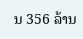ນ 356 ລ້ານ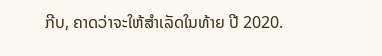ກີບ, ຄາດວ່າຈະໃຫ້ສຳເລັດໃນທ້າຍ ປີ 2020.